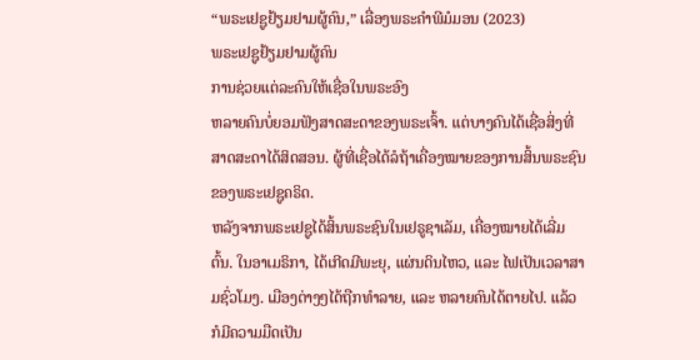“ພຣະເຢຊູຢ້ຽມຢາມຜູ້ຄົນ,” ເລື່ອງພຣະຄຳພີມໍມອນ (2023)
ພຣະເຢຊູຢ້ຽມຢາມຜູ້ຄົນ
ການຊ່ວຍແຕ່ລະຄົນໃຫ້ເຊື່ອໃນພຣະອົງ
ຫລາຍຄົນບໍ່ຍອມຟັງສາດສະດາຂອງພຣະເຈົ້າ. ແຕ່ບາງຄົນໄດ້ເຊື່ອສິ່ງທີ່ສາດສະດາໄດ້ສິດສອນ. ຜູ້ທີ່ເຊື່ອໄດ້ລໍຖ້າເຄື່ອງໝາຍຂອງການສິ້ນພຣະຊົນຂອງພຣະເຢຊູຄຣິດ.
ຫລັງຈາກພຣະເຢຊູໄດ້ສິ້ນພຣະຊົນໃນເຢຣູຊາເລັມ, ເຄື່ອງໝາຍໄດ້ເລີ່ມຕົ້ນ. ໃນອາເມຣິກາ, ໄດ້ເກີດມີພະຍຸ, ແຜ່ນດິນໄຫວ, ແລະ ໄຟເປັນເວລາສາມຊົ່ວໂມງ. ເມືອງຕ່າງໆໄດ້ຖືກທຳລາຍ, ແລະ ຫລາຍຄົນໄດ້ຕາຍໄປ. ແລ້ວກໍມີຄວາມມືດເປັນ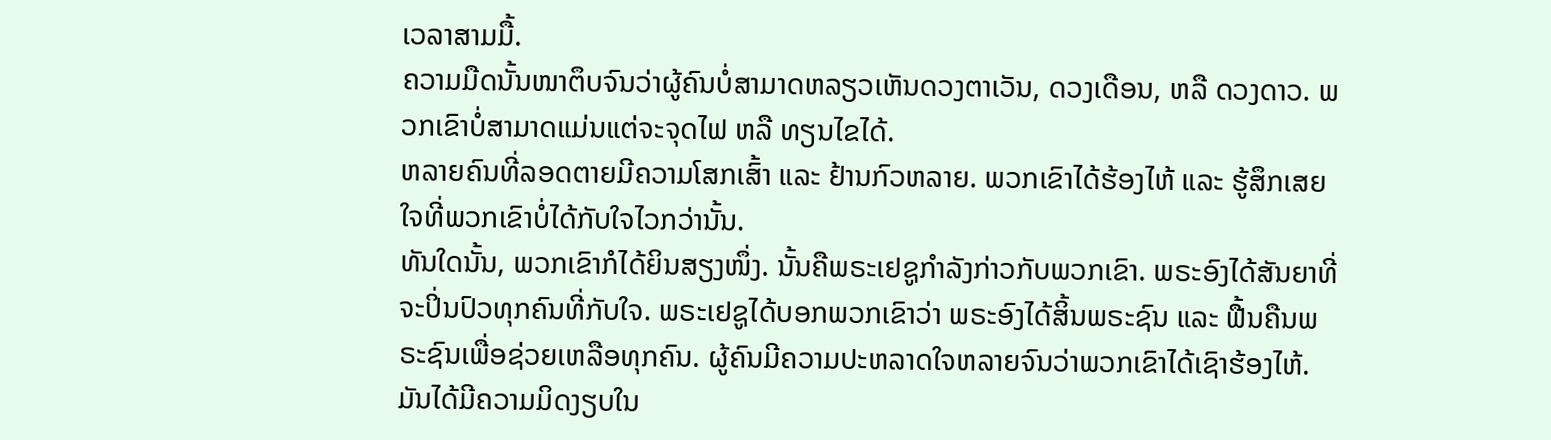ເວລາສາມມື້.
ຄວາມມືດນັ້ນໜາຕຶບຈົນວ່າຜູ້ຄົນບໍ່ສາມາດຫລຽວເຫັນດວງຕາເວັນ, ດວງເດືອນ, ຫລື ດວງດາວ. ພວກເຂົາບໍ່ສາມາດແມ່ນແຕ່ຈະຈຸດໄຟ ຫລື ທຽນໄຂໄດ້.
ຫລາຍຄົນທີ່ລອດຕາຍມີຄວາມໂສກເສົ້າ ແລະ ຢ້ານກົວຫລາຍ. ພວກເຂົາໄດ້ຮ້ອງໄຫ້ ແລະ ຮູ້ສຶກເສຍໃຈທີ່ພວກເຂົາບໍ່ໄດ້ກັບໃຈໄວກວ່ານັ້ນ.
ທັນໃດນັ້ນ, ພວກເຂົາກໍໄດ້ຍິນສຽງໜຶ່ງ. ນັ້ນຄືພຣະເຢຊູກຳລັງກ່າວກັບພວກເຂົາ. ພຣະອົງໄດ້ສັນຍາທີ່ຈະປິ່ນປົວທຸກຄົນທີ່ກັບໃຈ. ພຣະເຢຊູໄດ້ບອກພວກເຂົາວ່າ ພຣະອົງໄດ້ສິ້ນພຣະຊົນ ແລະ ຟື້ນຄືນພຣະຊົນເພື່ອຊ່ວຍເຫລືອທຸກຄົນ. ຜູ້ຄົນມີຄວາມປະຫລາດໃຈຫລາຍຈົນວ່າພວກເຂົາໄດ້ເຊົາຮ້ອງໄຫ້. ມັນໄດ້ມີຄວາມມິດງຽບໃນ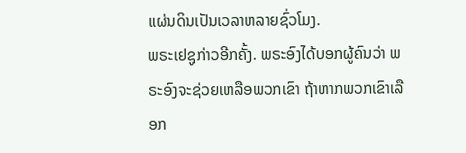ແຜ່ນດິນເປັນເວລາຫລາຍຊົ່ວໂມງ.
ພຣະເຢຊູກ່າວອີກຄັ້ງ. ພຣະອົງໄດ້ບອກຜູ້ຄົນວ່າ ພຣະອົງຈະຊ່ວຍເຫລືອພວກເຂົາ ຖ້າຫາກພວກເຂົາເລືອກ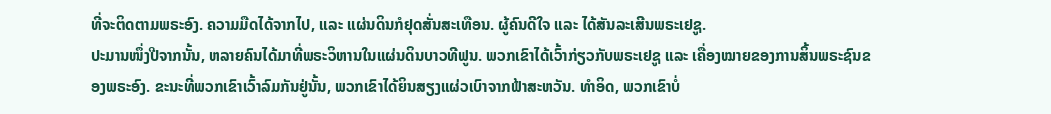ທີ່ຈະຕິດຕາມພຣະອົງ. ຄວາມມືດໄດ້ຈາກໄປ, ແລະ ແຜ່ນດິນກໍຢຸດສັ່ນສະເທືອນ. ຜູ້ຄົນດີໃຈ ແລະ ໄດ້ສັນລະເສີນພຣະເຢຊູ.
ປະມານໜຶ່ງປີຈາກນັ້ນ, ຫລາຍຄົນໄດ້ມາທີ່ພຣະວິຫານໃນແຜ່ນດິນບາວທີຟູນ. ພວກເຂົາໄດ້ເວົ້າກ່ຽວກັບພຣະເຢຊູ ແລະ ເຄື່ອງໝາຍຂອງການສິ້ນພຣະຊົນຂອງພຣະອົງ. ຂະນະທີ່ພວກເຂົາເວົ້າລົມກັນຢູ່ນັ້ນ, ພວກເຂົາໄດ້ຍິນສຽງແຜ່ວເບົາຈາກຟ້າສະຫວັນ. ທຳອິດ, ພວກເຂົາບໍ່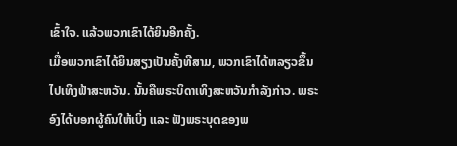ເຂົ້າໃຈ. ແລ້ວພວກເຂົາໄດ້ຍິນອີກຄັ້ງ.
ເມື່ອພວກເຂົາໄດ້ຍິນສຽງເປັນຄັ້ງທີສາມ, ພວກເຂົາໄດ້ຫລຽວຂຶ້ນໄປເທິງຟ້າສະຫວັນ. ນັ້ນຄືພຣະບິດາເທິງສະຫວັນກຳລັງກ່າວ. ພຣະອົງໄດ້ບອກຜູ້ຄົນໃຫ້ເບິ່ງ ແລະ ຟັງພຣະບຸດຂອງພ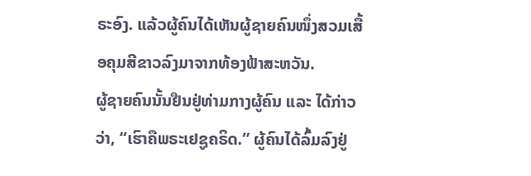ຣະອົງ. ແລ້ວຜູ້ຄົນໄດ້ເຫັນຜູ້ຊາຍຄົນໜຶ່ງສວມເສື້ອຄຸມສີຂາວລົງມາຈາກທ້ອງຟ້າສະຫວັນ.
ຜູ້ຊາຍຄົນນັ້ນຢືນຢູ່ທ່າມກາງຜູ້ຄົນ ແລະ ໄດ້ກ່າວວ່າ, “ເຮົາຄືພຣະເຢຊູຄຣິດ.” ຜູ້ຄົນໄດ້ລົ້ມລົງຢູ່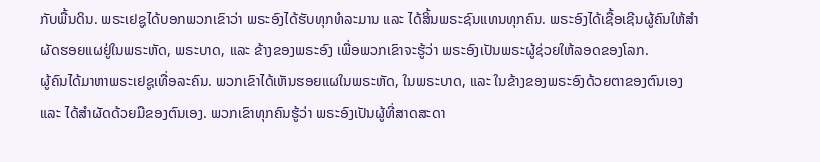ກັບພື້ນດິນ. ພຣະເຢຊູໄດ້ບອກພວກເຂົາວ່າ ພຣະອົງໄດ້ຮັບທຸກທໍລະມານ ແລະ ໄດ້ສິ້ນພຣະຊົນແທນທຸກຄົນ. ພຣະອົງໄດ້ເຊື້ອເຊີນຜູ້ຄົນໃຫ້ສຳຜັດຮອຍແຜຢູ່ໃນພຣະຫັດ, ພຣະບາດ, ແລະ ຂ້າງຂອງພຣະອົງ ເພື່ອພວກເຂົາຈະຮູ້ວ່າ ພຣະອົງເປັນພຣະຜູ້ຊ່ວຍໃຫ້ລອດຂອງໂລກ.
ຜູ້ຄົນໄດ້ມາຫາພຣະເຢຊູເທື່ອລະຄົນ. ພວກເຂົາໄດ້ເຫັນຮອຍແຜໃນພຣະຫັດ, ໃນພຣະບາດ, ແລະ ໃນຂ້າງຂອງພຣະອົງດ້ວຍຕາຂອງຕົນເອງ ແລະ ໄດ້ສຳຜັດດ້ວຍມືຂອງຕົນເອງ. ພວກເຂົາທຸກຄົນຮູ້ວ່າ ພຣະອົງເປັນຜູ້ທີ່ສາດສະດາ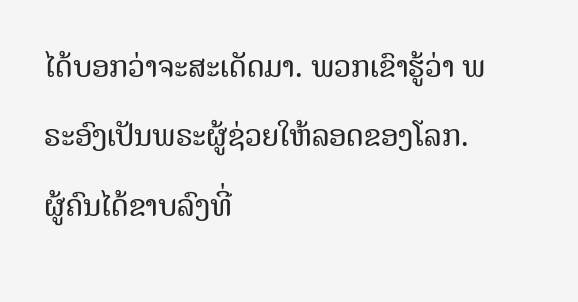ໄດ້ບອກວ່າຈະສະເດັດມາ. ພວກເຂົາຮູ້ວ່າ ພຣະອົງເປັນພຣະຜູ້ຊ່ວຍໃຫ້ລອດຂອງໂລກ. ຜູ້ຄົນໄດ້ຂາບລົງທີ່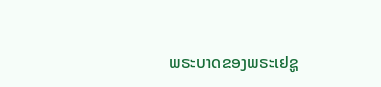ພຣະບາດຂອງພຣະເຢຊູ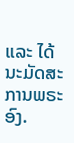ແລະ ໄດ້ນະມັດສະການພຣະອົງ.